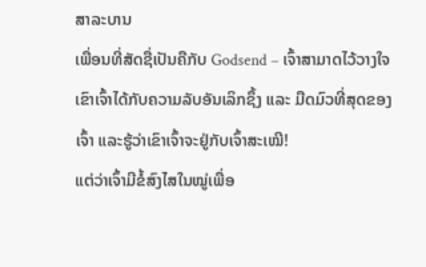ສາລະບານ
ເພື່ອນທີ່ສັດຊື່ເປັນຄືກັບ Godsend – ເຈົ້າສາມາດໄວ້ວາງໃຈເຂົາເຈົ້າໄດ້ກັບຄວາມລັບອັນເລິກຊຶ້ງ ແລະ ມືດມົວທີ່ສຸດຂອງເຈົ້າ ແລະຮູ້ວ່າເຂົາເຈົ້າຈະຢູ່ກັບເຈົ້າສະເໝີ!
ແຕ່ວ່າເຈົ້າມີຂໍ້ສົງໄສໃນໝູ່ເພື່ອ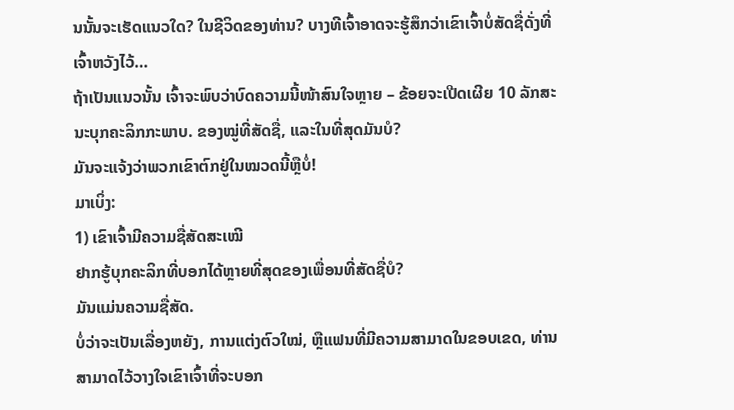ນນັ້ນຈະເຮັດແນວໃດ? ໃນຊີວິດຂອງທ່ານ? ບາງທີເຈົ້າອາດຈະຮູ້ສຶກວ່າເຂົາເຈົ້າບໍ່ສັດຊື່ດັ່ງທີ່ເຈົ້າຫວັງໄວ້…
ຖ້າເປັນແນວນັ້ນ ເຈົ້າຈະພົບວ່າບົດຄວາມນີ້ໜ້າສົນໃຈຫຼາຍ – ຂ້ອຍຈະເປີດເຜີຍ 10 ລັກສະນະບຸກຄະລິກກະພາບ. ຂອງໝູ່ທີ່ສັດຊື່, ແລະໃນທີ່ສຸດມັນບໍ?
ມັນຈະແຈ້ງວ່າພວກເຂົາຕົກຢູ່ໃນໝວດນີ້ຫຼືບໍ່!
ມາເບິ່ງ:
1) ເຂົາເຈົ້າມີຄວາມຊື່ສັດສະເໝີ
ຢາກຮູ້ບຸກຄະລິກທີ່ບອກໄດ້ຫຼາຍທີ່ສຸດຂອງເພື່ອນທີ່ສັດຊື່ບໍ?
ມັນແມ່ນຄວາມຊື່ສັດ.
ບໍ່ວ່າຈະເປັນເລື່ອງຫຍັງ, ການແຕ່ງຕົວໃໝ່, ຫຼືແຟນທີ່ມີຄວາມສາມາດໃນຂອບເຂດ, ທ່ານສາມາດໄວ້ວາງໃຈເຂົາເຈົ້າທີ່ຈະບອກ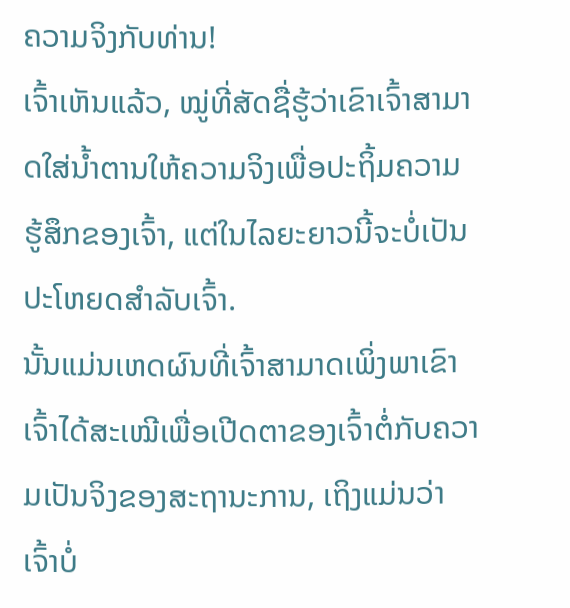ຄວາມຈິງກັບທ່ານ!
ເຈົ້າເຫັນແລ້ວ, ໝູ່ທີ່ສັດຊື່ຮູ້ວ່າເຂົາເຈົ້າສາມາດໃສ່ນໍ້າຕານໃຫ້ຄວາມຈິງເພື່ອປະຖິ້ມຄວາມຮູ້ສຶກຂອງເຈົ້າ, ແຕ່ໃນໄລຍະຍາວນີ້ຈະບໍ່ເປັນປະໂຫຍດສຳລັບເຈົ້າ.
ນັ້ນແມ່ນເຫດຜົນທີ່ເຈົ້າສາມາດເພິ່ງພາເຂົາເຈົ້າໄດ້ສະເໝີເພື່ອເປີດຕາຂອງເຈົ້າຕໍ່ກັບຄວາມເປັນຈິງຂອງສະຖານະການ, ເຖິງແມ່ນວ່າເຈົ້າບໍ່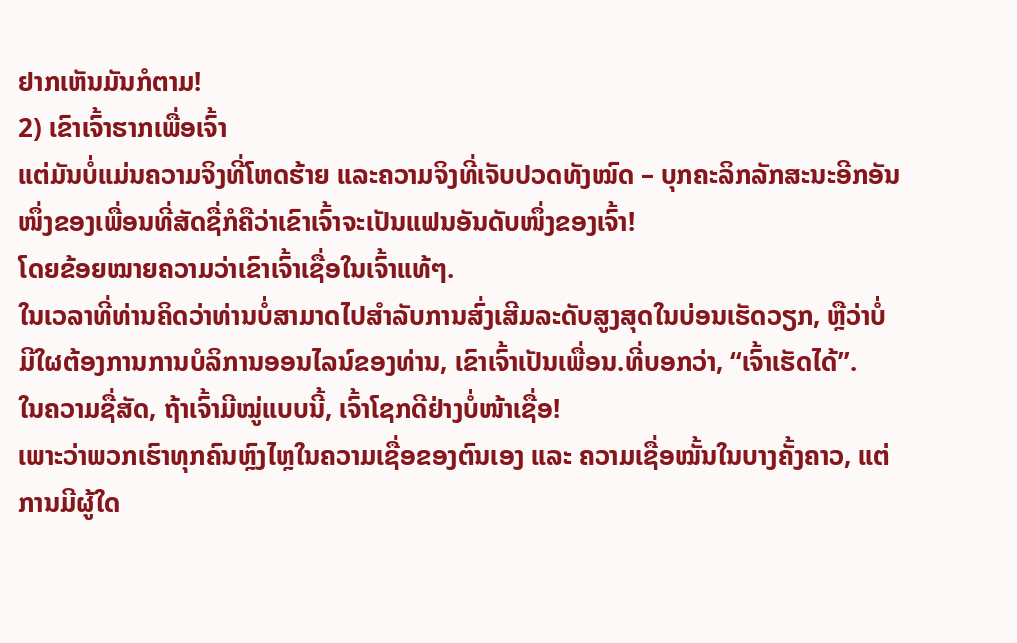ຢາກເຫັນມັນກໍຕາມ!
2) ເຂົາເຈົ້າຮາກເພື່ອເຈົ້າ
ແຕ່ມັນບໍ່ແມ່ນຄວາມຈິງທີ່ໂຫດຮ້າຍ ແລະຄວາມຈິງທີ່ເຈັບປວດທັງໝົດ – ບຸກຄະລິກລັກສະນະອີກອັນໜຶ່ງຂອງເພື່ອນທີ່ສັດຊື່ກໍຄືວ່າເຂົາເຈົ້າຈະເປັນແຟນອັນດັບໜຶ່ງຂອງເຈົ້າ!
ໂດຍຂ້ອຍໝາຍຄວາມວ່າເຂົາເຈົ້າເຊື່ອໃນເຈົ້າແທ້ໆ.
ໃນເວລາທີ່ທ່ານຄິດວ່າທ່ານບໍ່ສາມາດໄປສໍາລັບການສົ່ງເສີມລະດັບສູງສຸດໃນບ່ອນເຮັດວຽກ, ຫຼືວ່າບໍ່ມີໃຜຕ້ອງການການບໍລິການອອນໄລນ໌ຂອງທ່ານ, ເຂົາເຈົ້າເປັນເພື່ອນ.ທີ່ບອກວ່າ, “ເຈົ້າເຮັດໄດ້”.
ໃນຄວາມຊື່ສັດ, ຖ້າເຈົ້າມີໝູ່ແບບນີ້, ເຈົ້າໂຊກດີຢ່າງບໍ່ໜ້າເຊື່ອ!
ເພາະວ່າພວກເຮົາທຸກຄົນຫຼົງໄຫຼໃນຄວາມເຊື່ອຂອງຕົນເອງ ແລະ ຄວາມເຊື່ອໝັ້ນໃນບາງຄັ້ງຄາວ, ແຕ່ການມີຜູ້ໃດ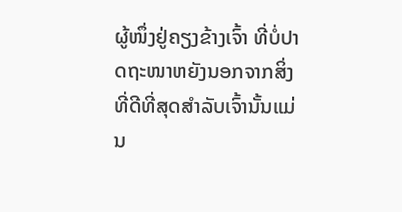ຜູ້ໜຶ່ງຢູ່ຄຽງຂ້າງເຈົ້າ ທີ່ບໍ່ປາດຖະໜາຫຍັງນອກຈາກສິ່ງທີ່ດີທີ່ສຸດສຳລັບເຈົ້ານັ້ນແມ່ນ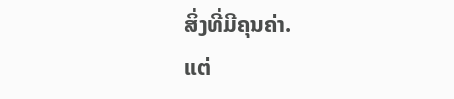ສິ່ງທີ່ມີຄຸນຄ່າ.
ແຕ່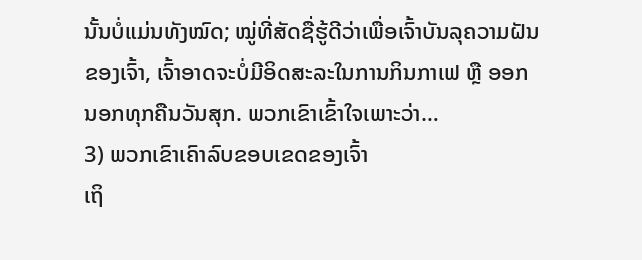ນັ້ນບໍ່ແມ່ນທັງໝົດ; ໝູ່ທີ່ສັດຊື່ຮູ້ດີວ່າເພື່ອເຈົ້າບັນລຸຄວາມຝັນຂອງເຈົ້າ, ເຈົ້າອາດຈະບໍ່ມີອິດສະລະໃນການກິນກາເຟ ຫຼື ອອກນອກທຸກຄືນວັນສຸກ. ພວກເຂົາເຂົ້າໃຈເພາະວ່າ…
3) ພວກເຂົາເຄົາລົບຂອບເຂດຂອງເຈົ້າ
ເຖິ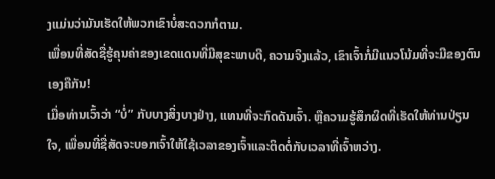ງແມ່ນວ່າມັນເຮັດໃຫ້ພວກເຂົາບໍ່ສະດວກກໍຕາມ.
ເພື່ອນທີ່ສັດຊື່ຮູ້ຄຸນຄ່າຂອງເຂດແດນທີ່ມີສຸຂະພາບດີ, ຄວາມຈິງແລ້ວ, ເຂົາເຈົ້າກໍ່ມີແນວໂນ້ມທີ່ຈະມີຂອງຕົນເອງຄືກັນ!
ເມື່ອທ່ານເວົ້າວ່າ “ບໍ່” ກັບບາງສິ່ງບາງຢ່າງ, ແທນທີ່ຈະກົດດັນເຈົ້າ. ຫຼືຄວາມຮູ້ສຶກຜິດທີ່ເຮັດໃຫ້ທ່ານປ່ຽນໃຈ, ເພື່ອນທີ່ຊື່ສັດຈະບອກເຈົ້າໃຫ້ໃຊ້ເວລາຂອງເຈົ້າແລະຕິດຕໍ່ກັບເວລາທີ່ເຈົ້າຫວ່າງ.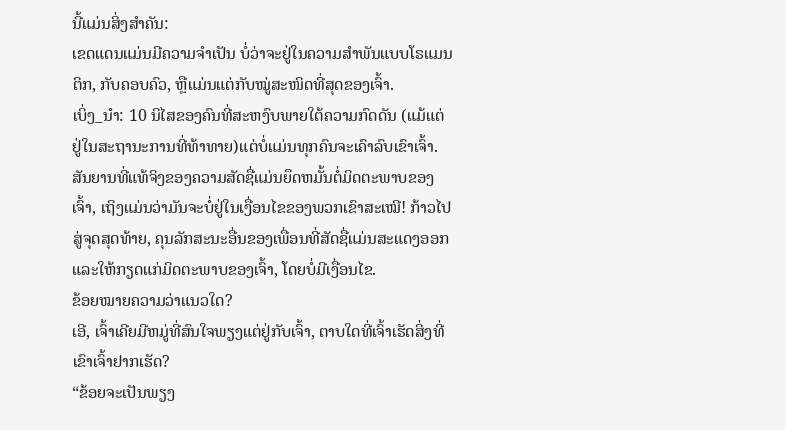ນີ້ແມ່ນສິ່ງສຳຄັນ:
ເຂດແດນແມ່ນມີຄວາມຈຳເປັນ ບໍ່ວ່າຈະຢູ່ໃນຄວາມສຳພັນແບບໂຣແມນຕິກ, ກັບຄອບຄົວ, ຫຼືແມ່ນແຕ່ກັບໝູ່ສະໜິດທີ່ສຸດຂອງເຈົ້າ.
ເບິ່ງ_ນຳ: 10 ນິໄສຂອງຄົນທີ່ສະຫງົບພາຍໃຕ້ຄວາມກົດດັນ (ແມ້ແຕ່ຢູ່ໃນສະຖານະການທີ່ທ້າທາຍ)ແຕ່ບໍ່ແມ່ນທຸກຄົນຈະເຄົາລົບເຂົາເຈົ້າ. ສັນຍານທີ່ແທ້ຈິງຂອງຄວາມສັດຊື່ແມ່ນຍຶດຫມັ້ນຕໍ່ມິດຕະພາບຂອງເຈົ້າ, ເຖິງແມ່ນວ່າມັນຈະບໍ່ຢູ່ໃນເງື່ອນໄຂຂອງພວກເຂົາສະເໝີ! ກ້າວໄປສູ່ຈຸດສຸດທ້າຍ, ຄຸນລັກສະນະອື່ນຂອງເພື່ອນທີ່ສັດຊື່ແມ່ນສະແດງອອກແລະໃຫ້ກຽດແກ່ມິດຕະພາບຂອງເຈົ້າ, ໂດຍບໍ່ມີເງື່ອນໄຂ.
ຂ້ອຍໝາຍຄວາມວ່າແນວໃດ?
ເອີ, ເຈົ້າເຄີຍມີຫມູ່ທີ່ສົນໃຈພຽງແຕ່ຢູ່ກັບເຈົ້າ, ຕາບໃດທີ່ເຈົ້າເຮັດສິ່ງທີ່ເຂົາເຈົ້າຢາກເຮັດ?
“ຂ້ອຍຈະເປັນພຽງ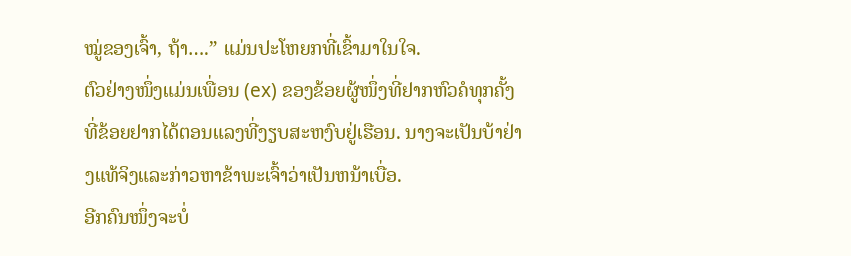ໝູ່ຂອງເຈົ້າ, ຖ້າ….” ແມ່ນປະໂຫຍກທີ່ເຂົ້າມາໃນໃຈ.
ຕົວຢ່າງໜຶ່ງແມ່ນເພື່ອນ (ex) ຂອງຂ້ອຍຜູ້ໜຶ່ງທີ່ຢາກຫົວຄໍທຸກຄັ້ງທີ່ຂ້ອຍຢາກໄດ້ຕອນແລງທີ່ງຽບສະຫງົບຢູ່ເຮືອນ. ນາງຈະເປັນບ້າຢ່າງແທ້ຈິງແລະກ່າວຫາຂ້າພະເຈົ້າວ່າເປັນຫນ້າເບື່ອ.
ອີກຄົນໜຶ່ງຈະບໍ່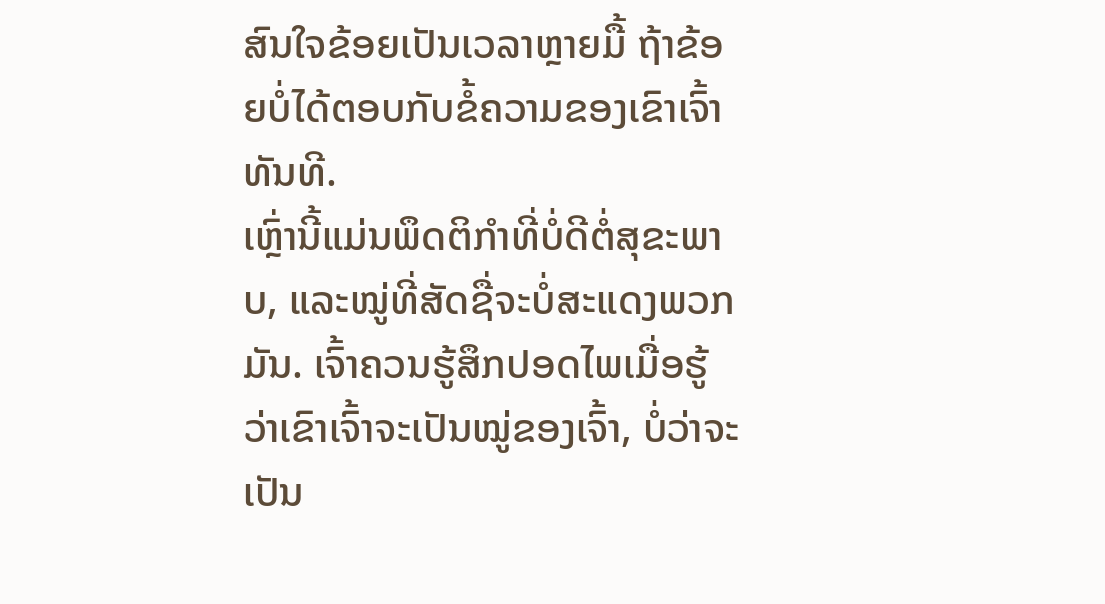ສົນໃຈຂ້ອຍເປັນເວລາຫຼາຍມື້ ຖ້າຂ້ອຍບໍ່ໄດ້ຕອບກັບຂໍ້ຄວາມຂອງເຂົາເຈົ້າທັນທີ.
ເຫຼົ່ານີ້ແມ່ນພຶດຕິກຳທີ່ບໍ່ດີຕໍ່ສຸຂະພາບ, ແລະໝູ່ທີ່ສັດຊື່ຈະບໍ່ສະແດງພວກມັນ. ເຈົ້າຄວນຮູ້ສຶກປອດໄພເມື່ອຮູ້ວ່າເຂົາເຈົ້າຈະເປັນໝູ່ຂອງເຈົ້າ, ບໍ່ວ່າຈະເປັນ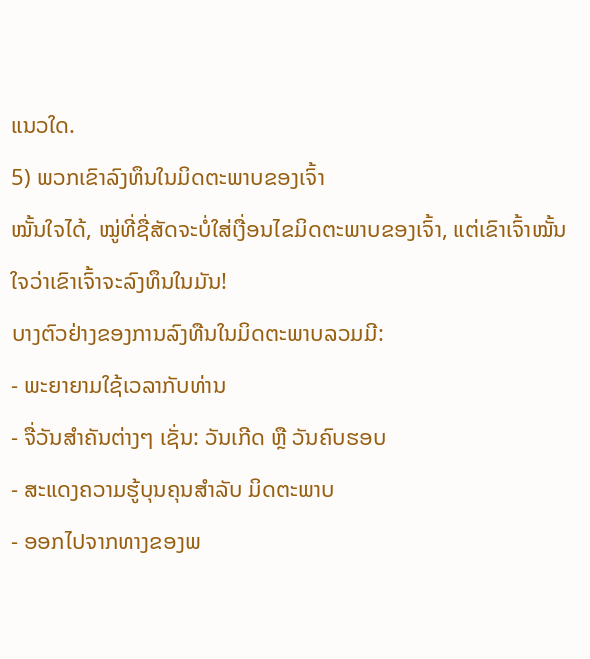ແນວໃດ.
5) ພວກເຂົາລົງທຶນໃນມິດຕະພາບຂອງເຈົ້າ
ໝັ້ນໃຈໄດ້, ໝູ່ທີ່ຊື່ສັດຈະບໍ່ໃສ່ເງື່ອນໄຂມິດຕະພາບຂອງເຈົ້າ, ແຕ່ເຂົາເຈົ້າໝັ້ນໃຈວ່າເຂົາເຈົ້າຈະລົງທຶນໃນມັນ!
ບາງຕົວຢ່າງຂອງການລົງທືນໃນມິດຕະພາບລວມມີ:
- ພະຍາຍາມໃຊ້ເວລາກັບທ່ານ
- ຈື່ວັນສຳຄັນຕ່າງໆ ເຊັ່ນ: ວັນເກີດ ຫຼື ວັນຄົບຮອບ
- ສະແດງຄວາມຮູ້ບຸນຄຸນສຳລັບ ມິດຕະພາບ
- ອອກໄປຈາກທາງຂອງພ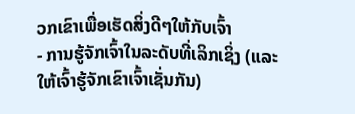ວກເຂົາເພື່ອເຮັດສິ່ງດີໆໃຫ້ກັບເຈົ້າ
- ການຮູ້ຈັກເຈົ້າໃນລະດັບທີ່ເລິກເຊິ່ງ (ແລະໃຫ້ເຈົ້າຮູ້ຈັກເຂົາເຈົ້າເຊັ່ນກັນ)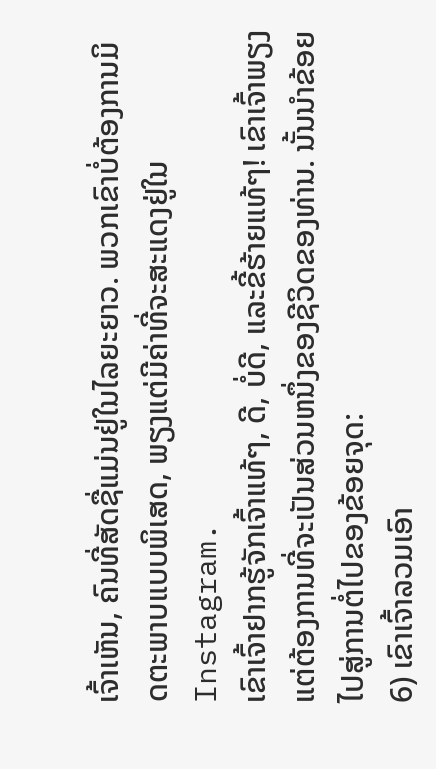ເຈົ້າເຫັນ, ຄົນທີ່ສັດຊື່ແມ່ນຢູ່ໃນໄລຍະຍາວ. ພວກເຂົາບໍ່ຕ້ອງການມິດຕະພາບແບບພິເສດ, ພຽງແຕ່ມີຄ່າທີ່ຈະສະແດງຢູ່ໃນ Instagram.
ເຂົາເຈົ້າຢາກຮູ້ຈັກເຈົ້າແທ້ໆ, ດີ, ບໍ່ດີ, ແລະຂີ້ຮ້າຍແທ້ໆ! ເຂົາເຈົ້າພຽງແຕ່ຕ້ອງການທີ່ຈະເປັນສ່ວນຫນຶ່ງຂອງຊີວິດຂອງທ່ານ. ນັ້ນນໍາຂ້ອຍໄປສູ່ການຕໍ່ໄປຂອງຂ້ອຍຈຸດ:
6) ເຂົາເຈົ້າລວມເອົາ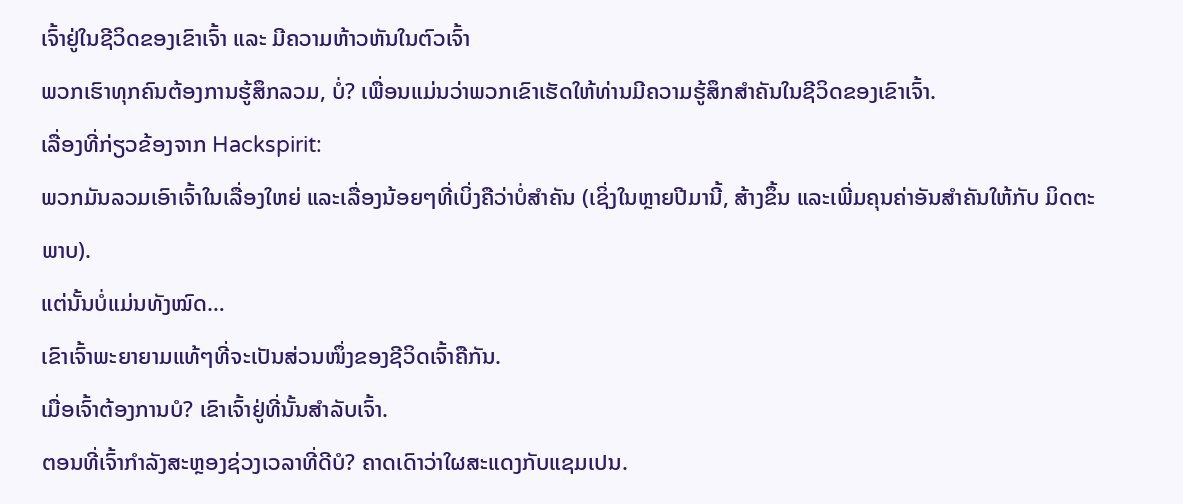ເຈົ້າຢູ່ໃນຊີວິດຂອງເຂົາເຈົ້າ ແລະ ມີຄວາມຫ້າວຫັນໃນຕົວເຈົ້າ
ພວກເຮົາທຸກຄົນຕ້ອງການຮູ້ສຶກລວມ, ບໍ່? ເພື່ອນແມ່ນວ່າພວກເຂົາເຮັດໃຫ້ທ່ານມີຄວາມຮູ້ສຶກສໍາຄັນໃນຊີວິດຂອງເຂົາເຈົ້າ.
ເລື່ອງທີ່ກ່ຽວຂ້ອງຈາກ Hackspirit:
ພວກມັນລວມເອົາເຈົ້າໃນເລື່ອງໃຫຍ່ ແລະເລື່ອງນ້ອຍໆທີ່ເບິ່ງຄືວ່າບໍ່ສຳຄັນ (ເຊິ່ງໃນຫຼາຍປີມານີ້, ສ້າງຂຶ້ນ ແລະເພີ່ມຄຸນຄ່າອັນສຳຄັນໃຫ້ກັບ ມິດຕະພາບ).
ແຕ່ນັ້ນບໍ່ແມ່ນທັງໝົດ…
ເຂົາເຈົ້າພະຍາຍາມແທ້ໆທີ່ຈະເປັນສ່ວນໜຶ່ງຂອງຊີວິດເຈົ້າຄືກັນ.
ເມື່ອເຈົ້າຕ້ອງການບໍ? ເຂົາເຈົ້າຢູ່ທີ່ນັ້ນສຳລັບເຈົ້າ.
ຕອນທີ່ເຈົ້າກຳລັງສະຫຼອງຊ່ວງເວລາທີ່ດີບໍ? ຄາດເດົາວ່າໃຜສະແດງກັບແຊມເປນ.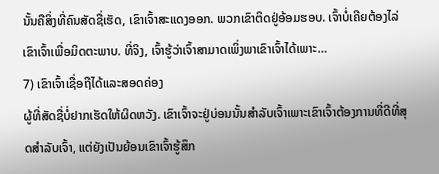ນັ້ນຄືສິ່ງທີ່ຄົນສັດຊື່ເຮັດ, ເຂົາເຈົ້າສະແດງອອກ. ພວກເຂົາຕິດຢູ່ອ້ອມຮອບ. ເຈົ້າບໍ່ເຄີຍຕ້ອງໄລ່ເຂົາເຈົ້າເພື່ອມິດຕະພາບ. ທີ່ຈິງ, ເຈົ້າຮູ້ວ່າເຈົ້າສາມາດເພິ່ງພາເຂົາເຈົ້າໄດ້ເພາະ…
7) ເຂົາເຈົ້າເຊື່ອຖືໄດ້ແລະສອດຄ່ອງ
ຜູ້ທີ່ສັດຊື່ບໍ່ຢາກເຮັດໃຫ້ຜິດຫວັງ. ເຂົາເຈົ້າຈະຢູ່ບ່ອນນັ້ນສຳລັບເຈົ້າເພາະເຂົາເຈົ້າຕ້ອງການທີ່ດີທີ່ສຸດສຳລັບເຈົ້າ, ແຕ່ຍັງເປັນຍ້ອນເຂົາເຈົ້າຮູ້ສຶກ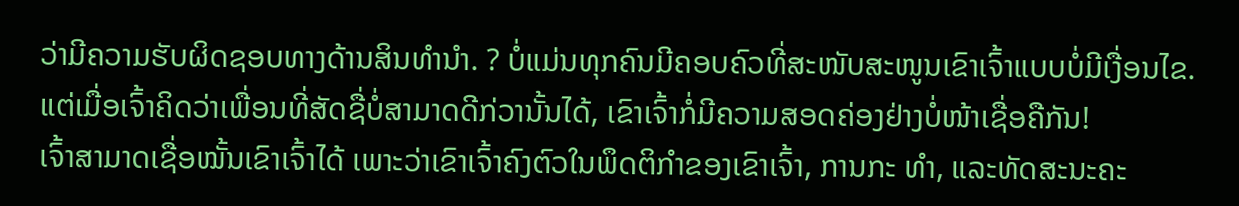ວ່າມີຄວາມຮັບຜິດຊອບທາງດ້ານສິນທຳນຳ. ? ບໍ່ແມ່ນທຸກຄົນມີຄອບຄົວທີ່ສະໜັບສະໜູນເຂົາເຈົ້າແບບບໍ່ມີເງື່ອນໄຂ.
ແຕ່ເມື່ອເຈົ້າຄິດວ່າເພື່ອນທີ່ສັດຊື່ບໍ່ສາມາດດີກ່ວານັ້ນໄດ້, ເຂົາເຈົ້າກໍ່ມີຄວາມສອດຄ່ອງຢ່າງບໍ່ໜ້າເຊື່ອຄືກັນ!
ເຈົ້າສາມາດເຊື່ອໝັ້ນເຂົາເຈົ້າໄດ້ ເພາະວ່າເຂົາເຈົ້າຄົງຕົວໃນພຶດຕິກໍາຂອງເຂົາເຈົ້າ, ການກະ ທຳ, ແລະທັດສະນະຄະ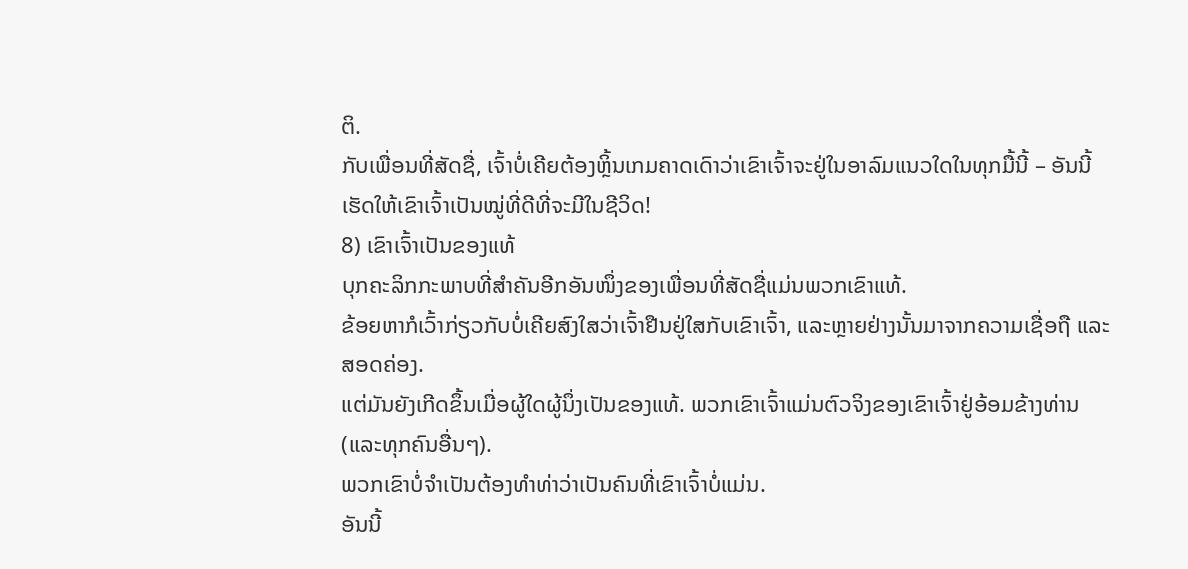ຕິ.
ກັບເພື່ອນທີ່ສັດຊື່, ເຈົ້າບໍ່ເຄີຍຕ້ອງຫຼິ້ນເກມຄາດເດົາວ່າເຂົາເຈົ້າຈະຢູ່ໃນອາລົມແນວໃດໃນທຸກມື້ນີ້ – ອັນນີ້ເຮັດໃຫ້ເຂົາເຈົ້າເປັນໝູ່ທີ່ດີທີ່ຈະມີໃນຊີວິດ!
8) ເຂົາເຈົ້າເປັນຂອງແທ້
ບຸກຄະລິກກະພາບທີ່ສຳຄັນອີກອັນໜຶ່ງຂອງເພື່ອນທີ່ສັດຊື່ແມ່ນພວກເຂົາແທ້.
ຂ້ອຍຫາກໍເວົ້າກ່ຽວກັບບໍ່ເຄີຍສົງໃສວ່າເຈົ້າຢືນຢູ່ໃສກັບເຂົາເຈົ້າ, ແລະຫຼາຍຢ່າງນັ້ນມາຈາກຄວາມເຊື່ອຖື ແລະ ສອດຄ່ອງ.
ແຕ່ມັນຍັງເກີດຂຶ້ນເມື່ອຜູ້ໃດຜູ້ນຶ່ງເປັນຂອງແທ້. ພວກເຂົາເຈົ້າແມ່ນຕົວຈິງຂອງເຂົາເຈົ້າຢູ່ອ້ອມຂ້າງທ່ານ (ແລະທຸກຄົນອື່ນໆ).
ພວກເຂົາບໍ່ຈຳເປັນຕ້ອງທຳທ່າວ່າເປັນຄົນທີ່ເຂົາເຈົ້າບໍ່ແມ່ນ.
ອັນນີ້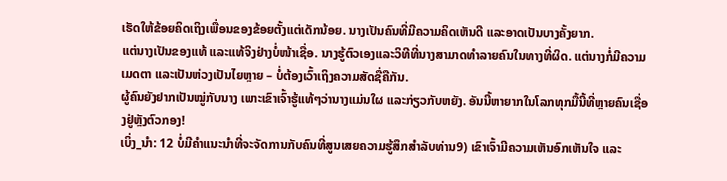ເຮັດໃຫ້ຂ້ອຍຄິດເຖິງເພື່ອນຂອງຂ້ອຍຕັ້ງແຕ່ເດັກນ້ອຍ. ນາງເປັນຄົນທີ່ມີຄວາມຄິດເຫັນດີ ແລະອາດເປັນບາງຄັ້ງຍາກ.
ແຕ່ນາງເປັນຂອງແທ້ ແລະແທ້ຈິງຢ່າງບໍ່ໜ້າເຊື່ອ. ນາງຮູ້ຕົວເອງແລະວິທີທີ່ນາງສາມາດທໍາລາຍຄົນໃນທາງທີ່ຜິດ. ແຕ່ນາງກໍ່ມີຄວາມເມດຕາ ແລະເປັນຫ່ວງເປັນໄຍຫຼາຍ – ບໍ່ຕ້ອງເວົ້າເຖິງຄວາມສັດຊື່ຄືກັນ.
ຜູ້ຄົນຍັງຢາກເປັນໝູ່ກັບນາງ ເພາະເຂົາເຈົ້າຮູ້ແທ້ໆວ່ານາງແມ່ນໃຜ ແລະກ່ຽວກັບຫຍັງ. ອັນນີ້ຫາຍາກໃນໂລກທຸກມື້ນີ້ທີ່ຫຼາຍຄົນເຊື່ອງຢູ່ຫຼັງຕົວກອງ!
ເບິ່ງ_ນຳ: 12 ບໍ່ມີຄໍາແນະນໍາທີ່ຈະຈັດການກັບຄົນທີ່ສູນເສຍຄວາມຮູ້ສຶກສໍາລັບທ່ານ9) ເຂົາເຈົ້າມີຄວາມເຫັນອົກເຫັນໃຈ ແລະ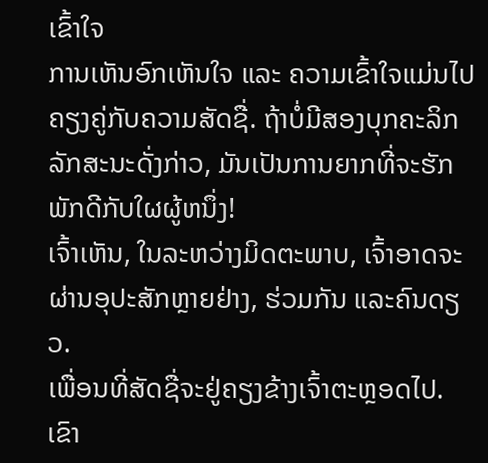ເຂົ້າໃຈ
ການເຫັນອົກເຫັນໃຈ ແລະ ຄວາມເຂົ້າໃຈແມ່ນໄປຄຽງຄູ່ກັບຄວາມສັດຊື່. ຖ້າບໍ່ມີສອງບຸກຄະລິກລັກສະນະດັ່ງກ່າວ, ມັນເປັນການຍາກທີ່ຈະຮັກພັກດີກັບໃຜຜູ້ຫນຶ່ງ!
ເຈົ້າເຫັນ, ໃນລະຫວ່າງມິດຕະພາບ, ເຈົ້າອາດຈະຜ່ານອຸປະສັກຫຼາຍຢ່າງ, ຮ່ວມກັນ ແລະຄົນດຽວ.
ເພື່ອນທີ່ສັດຊື່ຈະຢູ່ຄຽງຂ້າງເຈົ້າຕະຫຼອດໄປ.
ເຂົາ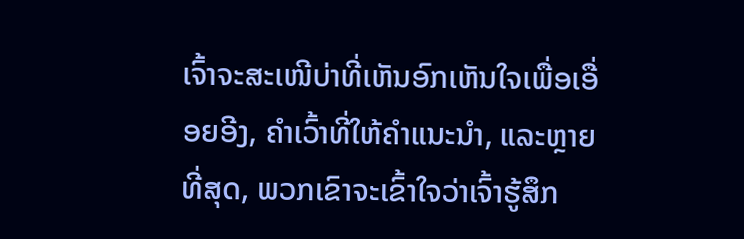ເຈົ້າຈະສະເໜີບ່າທີ່ເຫັນອົກເຫັນໃຈເພື່ອເອື່ອຍອີງ, ຄໍາເວົ້າທີ່ໃຫ້ຄໍາແນະນໍາ, ແລະຫຼາຍທີ່ສຸດ, ພວກເຂົາຈະເຂົ້າໃຈວ່າເຈົ້າຮູ້ສຶກ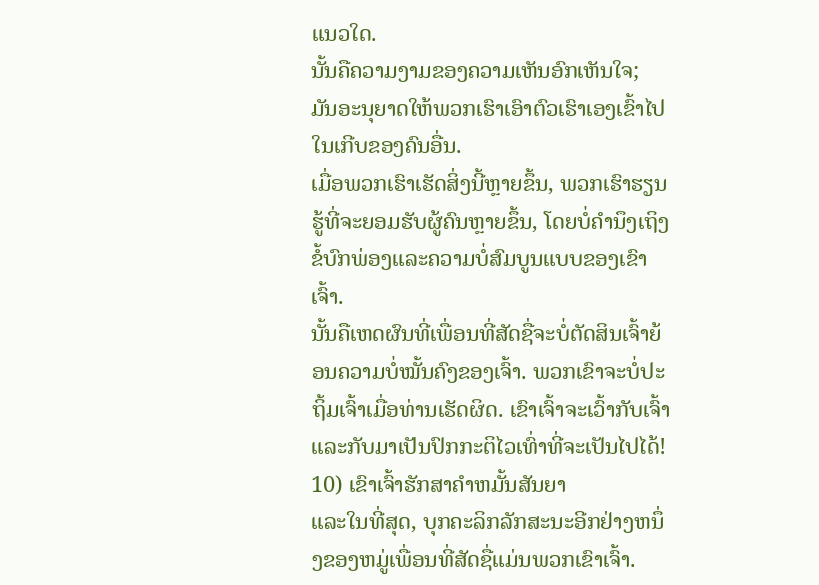ແນວໃດ.
ນັ້ນຄືຄວາມງາມຂອງຄວາມເຫັນອົກເຫັນໃຈ; ມັນອະນຸຍາດໃຫ້ພວກເຮົາເອົາຕົວເຮົາເອງເຂົ້າໄປໃນເກີບຂອງຄົນອື່ນ.
ເມື່ອພວກເຮົາເຮັດສິ່ງນີ້ຫຼາຍຂຶ້ນ, ພວກເຮົາຮຽນຮູ້ທີ່ຈະຍອມຮັບຜູ້ຄົນຫຼາຍຂຶ້ນ, ໂດຍບໍ່ຄໍານຶງເຖິງຂໍ້ບົກພ່ອງແລະຄວາມບໍ່ສົມບູນແບບຂອງເຂົາເຈົ້າ.
ນັ້ນຄືເຫດຜົນທີ່ເພື່ອນທີ່ສັດຊື່ຈະບໍ່ຕັດສິນເຈົ້າຍ້ອນຄວາມບໍ່ໝັ້ນຄົງຂອງເຈົ້າ. ພວກເຂົາຈະບໍ່ປະຖິ້ມເຈົ້າເມື່ອທ່ານເຮັດຜິດ. ເຂົາເຈົ້າຈະເວົ້າກັບເຈົ້າແລະກັບມາເປັນປົກກະຕິໄວເທົ່າທີ່ຈະເປັນໄປໄດ້!
10) ເຂົາເຈົ້າຮັກສາຄໍາຫມັ້ນສັນຍາ
ແລະໃນທີ່ສຸດ, ບຸກຄະລິກລັກສະນະອີກຢ່າງຫນຶ່ງຂອງຫມູ່ເພື່ອນທີ່ສັດຊື່ແມ່ນພວກເຂົາເຈົ້າ.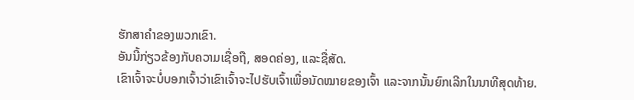ຮັກສາຄໍາຂອງພວກເຂົາ.
ອັນນີ້ກ່ຽວຂ້ອງກັບຄວາມເຊື່ອຖື, ສອດຄ່ອງ, ແລະຊື່ສັດ.
ເຂົາເຈົ້າຈະບໍ່ບອກເຈົ້າວ່າເຂົາເຈົ້າຈະໄປຮັບເຈົ້າເພື່ອນັດໝາຍຂອງເຈົ້າ ແລະຈາກນັ້ນຍົກເລີກໃນນາທີສຸດທ້າຍ.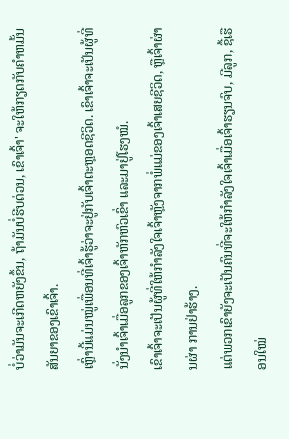ບໍ່ວ່າມັນຈະເກີດຫຍັງຂຶ້ນ, ຖ້າມັນບໍ່ຮີບດ່ວນ, ເຂົາເຈົ້າ' ຈະໃຫ້ກຽດກັບຄໍາຫມັ້ນສັນຍາຂອງເຂົາເຈົ້າ.
ເຫຼົ່ານີ້ແມ່ນໝູ່ເພື່ອນທີ່ເຈົ້າຮູ້ວ່າຈະຢູ່ກັບເຈົ້າຕະຫຼອດຊີວິດ. ເຂົາເຈົ້າຈະເປັນຜູ້ທີ່ນັ່ງນຳເຈົ້າເມື່ອລູກຂອງເຈົ້າຫັກຫົວເຂົ່າ ແລະມາຢູ່ໂຮງໝໍ.
ເຂົາເຈົ້າຈະເປັນຜູ້ທີ່ໃຫ້ກຳລັງໃຈເຈົ້າຫຼັງຈາກພໍ່ແມ່ຂອງເຈົ້າເສຍຊີວິດ, ຫຼືເຈົ້າຜ່ານຜ່າ ການຢ່າຮ້າງ.
ແຕ່ພວກເຂົາຍັງຈະເປັນຄົນທີ່ຈະໃຫ້ກຳລັງໃຈເຈົ້າເມື່ອເຈົ້າຮຽນຈົບ, ມີລູກ, ຊື້ເຮືອນໃໝ່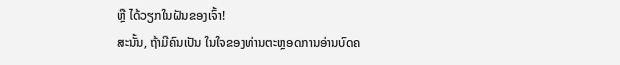ຫຼື ໄດ້ວຽກໃນຝັນຂອງເຈົ້າ!
ສະນັ້ນ, ຖ້າມີຄົນເປັນ ໃນໃຈຂອງທ່ານຕະຫຼອດການອ່ານບົດຄ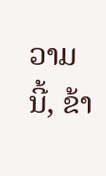ວາມນີ້, ຂ້າ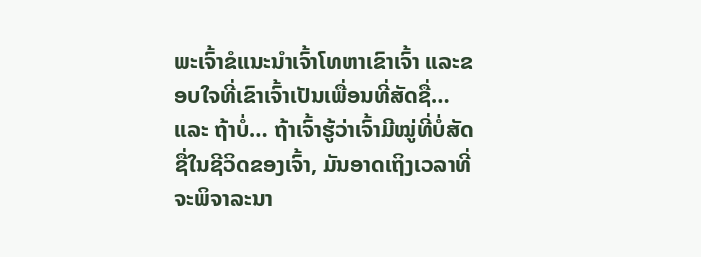ພະເຈົ້າຂໍແນະນໍາເຈົ້າໂທຫາເຂົາເຈົ້າ ແລະຂອບໃຈທີ່ເຂົາເຈົ້າເປັນເພື່ອນທີ່ສັດຊື່…
ແລະ ຖ້າບໍ່… ຖ້າເຈົ້າຮູ້ວ່າເຈົ້າມີໝູ່ທີ່ບໍ່ສັດຊື່ໃນຊີວິດຂອງເຈົ້າ, ມັນອາດເຖິງເວລາທີ່ຈະພິຈາລະນາ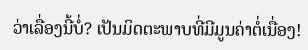ວ່າເລື່ອງນີ້ບໍ່? ເປັນມິດຕະພາບທີ່ມີມູນຄ່າຕໍ່ເນື່ອງ!